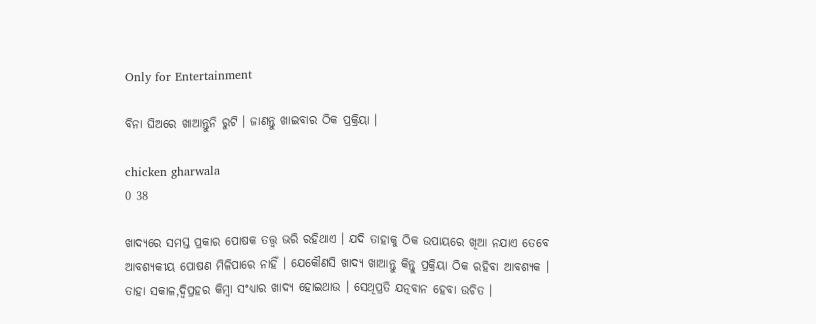Only for Entertainment

ବିନା ଘିଅରେ ଖାଆନ୍ତୁନି ରୁଟି । ଜାଣନ୍ତୁ ଖାଇବାର ଠିକ ପ୍ରକ୍ରିୟା ।

chicken gharwala
0 38

ଖାଦ୍ୟରେ ସମସ୍ତ ପ୍ରକାର ପୋଷକ ତତ୍ତ୍ୱ ଭରି ରହିଥାଏ । ଯଦି ତାହାକୁ ଠିକ ଉପାୟରେ ଖିଆ ନଯାଏ ତେବେ ଆବଶ୍ୟକୀୟ ପୋଷଣ ମିଳିପାରେ ନାହିଁ । ଯେକୌଣସି ଖାଦ୍ୟ ଖାଆନ୍ତୁ କିନ୍ତୁ ପ୍ରକ୍ରିୟା ଠିକ ରହିବା ଆବଶ୍ୟକ । ତାହା ସକାଳ,ଦ୍ୱିପ୍ରହର କିମ୍ବା ସଂଧ୍ୟାର ଖାଦ୍ୟ ହୋଇଥାଉ । ସେଥିପ୍ରତି ଯତ୍ନବାନ ହେବା ଉଚିତ ।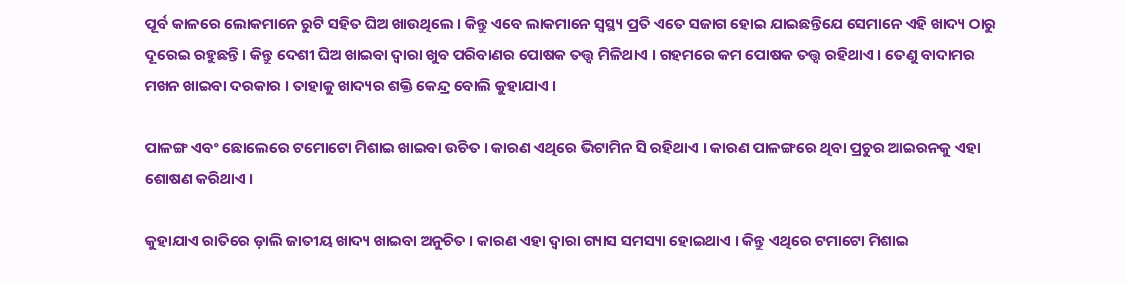ପୂର୍ବ କାଳରେ ଲୋକମାନେ ରୁଟି ସହିତ ଘିଅ ଖାଉଥିଲେ । କିନ୍ତୁ ଏବେ ଲାକମାନେ ସ୍ୱସ୍ଥ୍ୟ ପ୍ରତି ଏତେ ସଜାଗ ହୋଇ ଯାଇଛନ୍ତିଯେ ସେମାନେ ଏହି ଖାଦ୍ୟ ଠାରୁ ଦୂରେଇ ରହୁଛନ୍ତି । କିନ୍ତୁ ଦେଶୀ ଘିଅ ଖାଇବା ଦ୍ୱାରା ଖୁବ ପରିବାଣର ପୋଷକ ତତ୍ତ୍ୱ ମିଳିଥାଏ । ଗହମରେ କମ ପୋଷକ ତତ୍ତ୍ୱ ରହିଥାଏ । ତେଣୁ ବାଦାମର ମଖନ ଖାଇବା ଦରକାର । ତାହାକୁ ଖାଦ୍ୟର ଶକ୍ତି କେନ୍ଦ୍ର ବୋଲି କୁହାଯାଏ ।

ପାଳଙ୍ଗ ଏବଂ ଛୋଲେରେ ଟମୋଟୋ ମିଶାଇ ଖାଇବା ଉଚିତ । କାରଣ ଏଥିରେ ଭିଟାମିନ ସି ରହିଥାଏ । କାରଣ ପାଳଙ୍ଗରେ ଥିବା ପ୍ରଚୁର ଆଇରନକୁ ଏହା ଶୋଷଣ କରିଥାଏ ।

କୁହାଯାଏ ରାତିରେ ଡ଼ାଲି ଜାତୀୟ ଖାଦ୍ୟ ଖାଇବା ଅନୁଚିତ । କାରଣ ଏହା ଦ୍ୱାରା ଗ୍ୟାସ ସମସ୍ୟା ହୋଇଥାଏ । କିନ୍ତୁ ଏଥିରେ ଟମାଟୋ ମିଶାଇ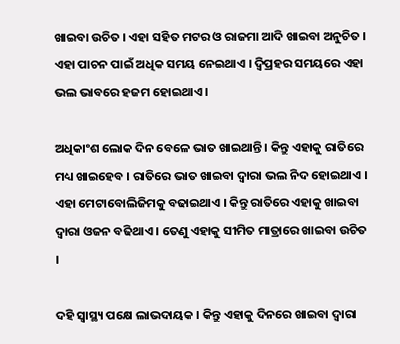ଖାଇବା ଉଚିତ । ଏହା ସହିତ ମଟର ଓ ରାଜମା ଆଦି ଖାଇବା ଅନୁଚିତ । ଏହା ପାଚନ ପାଇଁ ଅଧିକ ସମୟ ନେଇଥାଏ । ଦ୍ୱିପ୍ରହର ସମୟରେ ଏହା ଭଲ ଭାବରେ ହଜମ ହୋଇଥାଏ ।

ଅଧିକାଂଶ ଲୋକ ଦିନ ବେଳେ ଭାତ ଖାଇଥାନ୍ତି । କିନ୍ତୁ ଏହାକୁ ରାତିରେ ମଧ୍ୟ ଖାଇହେବ । ରାତିରେ ଭାତ ଖାଇବା ଦ୍ୱାରା ଭଲ ନିଦ ହୋଇଥାଏ । ଏହା ମେଟାବୋଲିଜିମକୁ ବଢାଇଥାଏ । କିନ୍ତୁ ରାତିରେ ଏହାକୁ ଖାଇବା ଦ୍ୱାରା ଓଜନ ବଢିଥାଏ । ତେଣୁ ଏହାକୁ ସୀମିତ ମାତ୍ରାରେ ଖାଇବା ଉଚିତ ।

ଦହି ସ୍ୱାସ୍ଥ୍ୟ ପକ୍ଷେ ଲାଭଦାୟକ । କିନ୍ତୁ ଏହାକୁ ଦିନରେ ଖାଇବା ଦ୍ୱାରା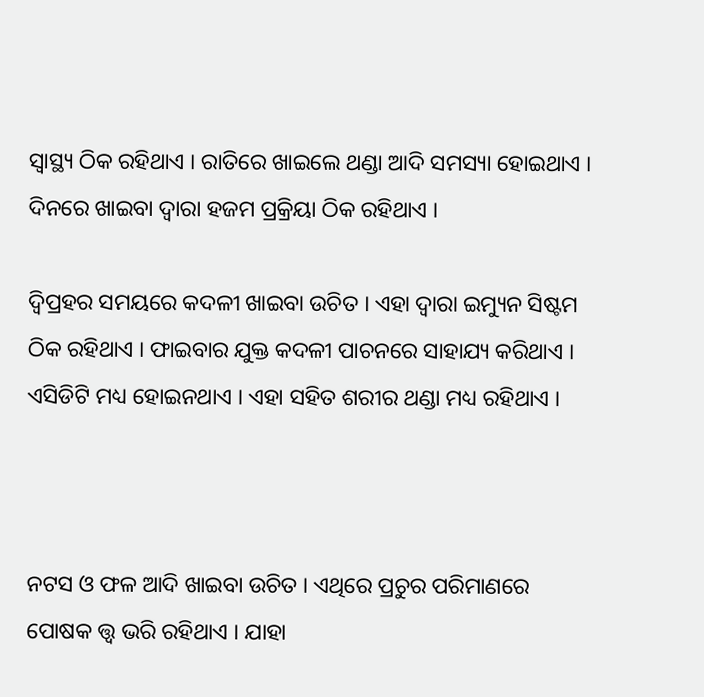ସ୍ୱାସ୍ଥ୍ୟ ଠିକ ରହିଥାଏ । ରାତିରେ ଖାଇଲେ ଥଣ୍ଡା ଆଦି ସମସ୍ୟା ହୋଇଥାଏ । ଦିନରେ ଖାଇବା ଦ୍ୱାରା ହଜମ ପ୍ରକ୍ରିୟା ଠିକ ରହିଥାଏ ।

ଦ୍ୱିପ୍ରହର ସମୟରେ କଦଳୀ ଖାଇବା ଉଚିତ । ଏହା ଦ୍ୱାରା ଇମ୍ୟୁନ ସିଷ୍ଟମ ଠିକ ରହିଥାଏ । ଫାଇବାର ଯୁକ୍ତ କଦଳୀ ପାଚନରେ ସାହାଯ୍ୟ କରିଥାଏ । ଏସିଡିଟି ମଧ୍ୟ ହୋଇନଥାଏ । ଏହା ସହିତ ଶରୀର ଥଣ୍ଡା ମଧ୍ୟ ରହିଥାଏ ।



ନଟସ ଓ ଫଳ ଆଦି ଖାଇବା ଉଚିତ । ଏଥିରେ ପ୍ରଚୁର ପରିମାଣରେ ପୋଷକ ତ୍ତ୍ୱ ଭରି ରହିଥାଏ । ଯାହା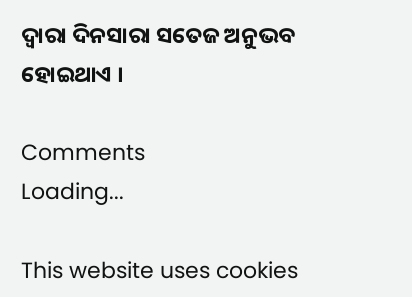ଦ୍ୱାରା ଦିନସାରା ସତେଜ ଅନୁଭବ ହୋଇଥାଏ ।

Comments
Loading...

This website uses cookies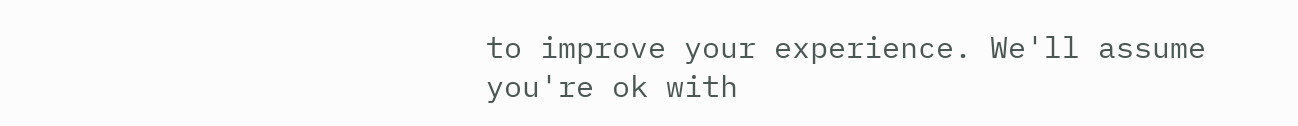to improve your experience. We'll assume you're ok with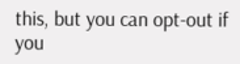this, but you can opt-out if you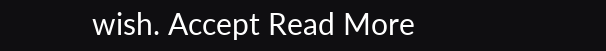wish. Accept Read More